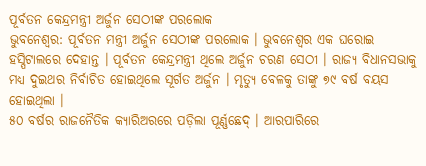ପୂର୍ବତନ କେନ୍ଦ୍ରମନ୍ତ୍ରୀ ଅର୍ଜୁନ ସେଠୀଙ୍କ ପରଲୋକ
ଭୁବନେଶ୍ୱର: ପୂର୍ବତନ ମନ୍ତ୍ରୀ ଅର୍ଜୁନ ସେଠୀଙ୍କ ପରଲୋକ । ଭୁବନେଶ୍ୱର ଏକ ଘରୋଇ ହସ୍ପିଟାଲରେ ଦେହାନ୍ତ । ପୂର୍ବତନ କେନ୍ଦ୍ରମନ୍ତ୍ରୀ ଥିଲେ ଅର୍ଜୁନ ଚରଣ ସେଠୀ । ରାଜ୍ୟ ବିଧାନସଭାକୁ ମଧ୍ୟ ଦୁଇଥର ନିର୍ବାଚିତ ହୋଇଥିଲେ ସୂର୍ଗତ ଅର୍ଜୁନ । ମୃତ୍ୟୁ ବେଳକୁ ତାଙ୍କୁ ୭୯ ବର୍ଷ ବୟସ ହୋଇଥିଲା ।
୫୦ ବର୍ଷର ରାଜନୈତିକ କ୍ୟାରିଅରରେ ପଡ଼ିଲା ପୂର୍ଣ୍ଣଛେଦ୍ । ଆରପାରିରେ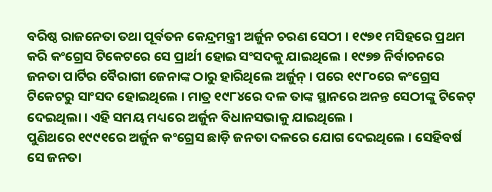ବରିଷ୍ଠ ରାଜନେତା ତଥା ପୂର୍ବତନ କେନ୍ଦ୍ରମନ୍ତ୍ରୀ ଅର୍ଜୁନ ଚରଣ ସେଠୀ । ୧୯୭୧ ମସିହରେ ପ୍ରଥମ କରି କଂଗ୍ରେସ ଟିକେଟରେ ସେ ପ୍ରାର୍ଥୀ ହୋଇ ସଂସଦକୁ ଯାଇଥିଲେ । ୧୯୭୭ ନିର୍ବାଚନରେ ଜନତା ପାର୍ଟିର ବୈରାଗୀ ଜେନାଙ୍କ ଠାରୁ ହାରିଥିଲେ ଅର୍ଜୁନ୍ । ପରେ ୧୯୮୦ରେ କଂଗ୍ରେସ ଟିକେଟରୁ ସାଂସଦ ହୋଇଥିଲେ । ମାତ୍ର ୧୯୮୪ରେ ଦଳ ତାଙ୍କ ସ୍ଥାନରେ ଅନନ୍ତ ସେଠୀଙ୍କୁ ଟିକେଟ୍ ଦେଇଥିଲା । ଏହି ସମୟ ମଧ୍ୟରେ ଅର୍ଜୁନ ବିଧାନସଭାକୁ ଯାଇଥିଲେ ।
ପୁଣିଥରେ ୧୯୯୧ରେ ଅର୍ଜୁନ କଂଗ୍ରେସ ଛାଡ଼ି ଜନତା ଦଳରେ ଯୋଗ ଦେଇଥିଲେ । ସେହିବର୍ଷ ସେ ଜନତା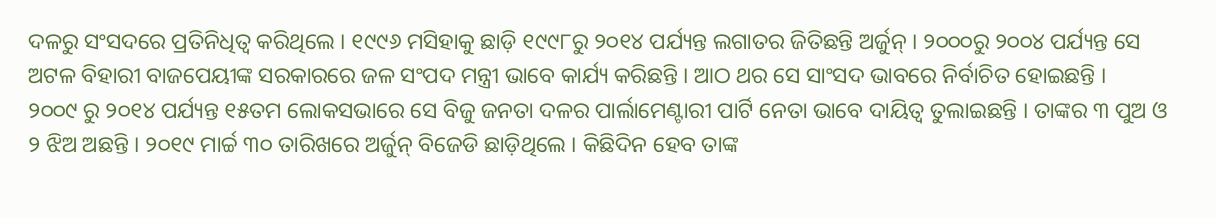ଦଳରୁ ସଂସଦରେ ପ୍ରତିନିଧିତ୍ୱ କରିଥିଲେ । ୧୯୯୬ ମସିହାକୁ ଛାଡ଼ି ୧୯୯୮ରୁ ୨୦୧୪ ପର୍ଯ୍ୟନ୍ତ ଲଗାତର ଜିତିଛନ୍ତି ଅର୍ଜୁନ୍ । ୨୦୦୦ରୁ ୨୦୦୪ ପର୍ଯ୍ୟନ୍ତ ସେ ଅଟଳ ବିହାରୀ ବାଜପେୟୀଙ୍କ ସରକାରରେ ଜଳ ସଂପଦ ମନ୍ତ୍ରୀ ଭାବେ କାର୍ଯ୍ୟ କରିଛନ୍ତି । ଆଠ ଥର ସେ ସାଂସଦ ଭାବରେ ନିର୍ବାଚିତ ହୋଇଛନ୍ତି ।
୨୦୦୯ ରୁ ୨୦୧୪ ପର୍ଯ୍ୟନ୍ତ ୧୫ତମ ଲୋକସଭାରେ ସେ ବିଜୁ ଜନତା ଦଳର ପାର୍ଲାମେଣ୍ଟାରୀ ପାର୍ଟି ନେତା ଭାବେ ଦାୟିତ୍ୱ ତୁଲାଇଛନ୍ତି । ତାଙ୍କର ୩ ପୁଅ ଓ ୨ ଝିଅ ଅଛନ୍ତି । ୨୦୧୯ ମାର୍ଚ୍ଚ ୩୦ ତାରିଖରେ ଅର୍ଜୁନ୍ ବିଜେଡି ଛାଡ଼ିଥିଲେ । କିଛିଦିନ ହେବ ତାଙ୍କ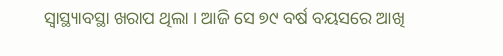ସ୍ୱାସ୍ଥ୍ୟାବସ୍ଥା ଖରାପ ଥିଲା । ଆଜି ସେ ୭୯ ବର୍ଷ ବୟସରେ ଆଖି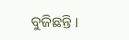ବୁଜିଛନ୍ତି ।